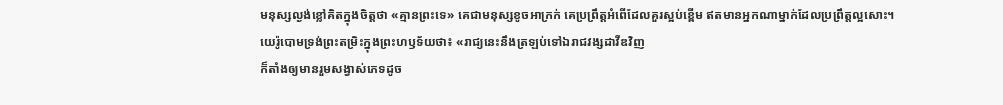មនុស្សល្ងង់ខ្លៅគិតក្នុងចិត្តថា «គ្មានព្រះទេ» គេជាមនុស្សខូចអាក្រក់ គេប្រព្រឹត្តអំពើដែលគួរស្អប់ខ្ពើម ឥតមានអ្នកណាម្នាក់ដែលប្រព្រឹត្តល្អសោះ។
យេរ៉ូបោមទ្រង់ព្រះតម្រិះក្នុងព្រះហឫទ័យថា៖ «រាជ្យនេះនឹងត្រឡប់ទៅឯរាជវង្សដាវីឌវិញ
ក៏តាំងឲ្យមានរួមសង្វាស់ភេទដូច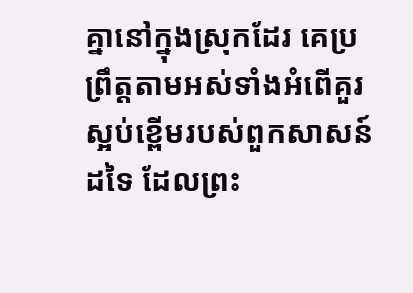គ្នានៅក្នុងស្រុកដែរ គេប្រព្រឹត្តតាមអស់ទាំងអំពើគួរស្អប់ខ្ពើមរបស់ពួកសាសន៍ដទៃ ដែលព្រះ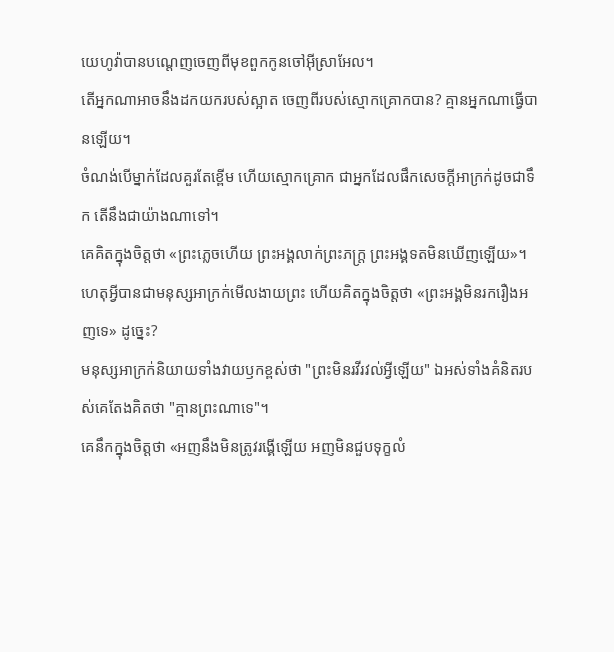យេហូវ៉ាបានបណ្តេញចេញពីមុខពួកកូនចៅអ៊ីស្រាអែល។
តើអ្នកណាអាចនឹងដកយករបស់ស្អាត ចេញពីរបស់ស្មោកគ្រោកបាន? គ្មានអ្នកណាធ្វើបានឡើយ។
ចំណង់បើម្នាក់ដែលគួរតែខ្ពើម ហើយស្មោកគ្រោក ជាអ្នកដែលផឹកសេចក្ដីអាក្រក់ដូចជាទឹក តើនឹងជាយ៉ាងណាទៅ។
គេគិតក្នុងចិត្តថា «ព្រះភ្លេចហើយ ព្រះអង្គលាក់ព្រះភក្ត្រ ព្រះអង្គទតមិនឃើញឡើយ»។
ហេតុអ្វីបានជាមនុស្សអាក្រក់មើលងាយព្រះ ហើយគិតក្នុងចិត្តថា «ព្រះអង្គមិនរករឿងអញទេ» ដូច្នេះ?
មនុស្សអាក្រក់និយាយទាំងវាយឫកខ្ពស់ថា "ព្រះមិនរវីរវល់អ្វីឡើយ" ឯអស់ទាំងគំនិតរបស់គេតែងគិតថា "គ្មានព្រះណាទេ"។
គេនឹកក្នុងចិត្តថា «អញនឹងមិនត្រូវរង្គើឡើយ អញមិនជួបទុក្ខលំ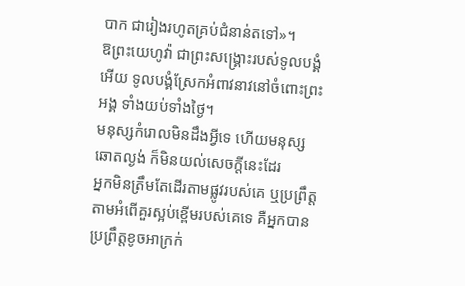បាក ជារៀងរហូតគ្រប់ជំនាន់តទៅ»។
ឱព្រះយេហូវ៉ា ជាព្រះសង្គ្រោះរបស់ទូលបង្គំអើយ ទូលបង្គំស្រែកអំពាវនាវនៅចំពោះព្រះអង្គ ទាំងយប់ទាំងថ្ងៃ។
មនុស្សកំរោលមិនដឹងអ្វីទេ ហើយមនុស្សឆោតល្ងង់ ក៏មិនយល់សេចក្ដីនេះដែរ
អ្នកមិនត្រឹមតែដើរតាមផ្លូវរបស់គេ ឬប្រព្រឹត្តតាមអំពើគួរស្អប់ខ្ពើមរបស់គេទេ គឺអ្នកបានប្រព្រឹត្តខូចអាក្រក់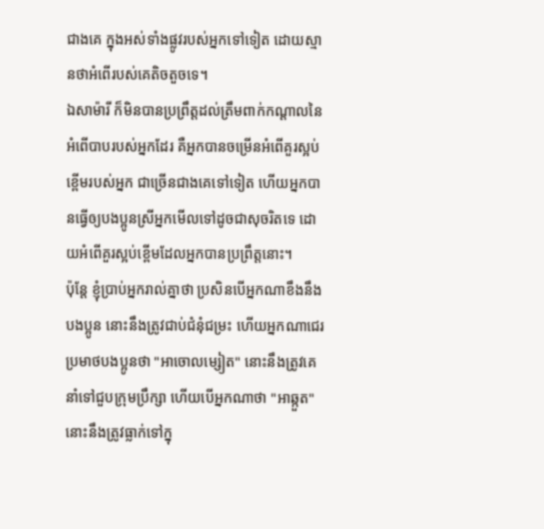ជាងគេ ក្នុងអស់ទាំងផ្លូវរបស់អ្នកទៅទៀត ដោយស្មានថាអំពើរបស់គេតិចតួចទេ។
ឯសាម៉ារី ក៏មិនបានប្រព្រឹត្តដល់ត្រឹមពាក់កណ្ដាលនៃអំពើបាបរបស់អ្នកដែរ គឺអ្នកបានចម្រើនអំពើគួរស្អប់ខ្ពើមរបស់អ្នក ជាច្រើនជាងគេទៅទៀត ហើយអ្នកបានធ្វើឲ្យបងប្អូនស្រីអ្នកមើលទៅដូចជាសុចរិតទេ ដោយអំពើគួរស្អប់ខ្ពើមដែលអ្នកបានប្រព្រឹត្តនោះ។
ប៉ុន្តែ ខ្ញុំប្រាប់អ្នករាល់គ្នាថា ប្រសិនបើអ្នកណាខឹងនឹងបងប្អូន នោះនឹងត្រូវជាប់ជំនុំជម្រះ ហើយអ្នកណាជេរប្រមាថបងប្អូនថា "អាចោលម្សៀត" នោះនឹងត្រូវគេនាំទៅជួបក្រុមប្រឹក្សា ហើយបើអ្នកណាថា "អាឆ្កួត" នោះនឹងត្រូវធ្លាក់ទៅក្នុ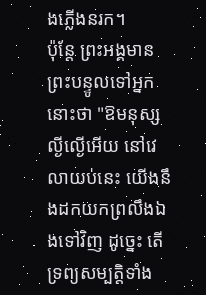ងភ្លើងនរក។
ប៉ុន្តែ ព្រះអង្គមានព្រះបន្ទូលទៅអ្នកនោះថា "ឱមនុស្សល្ងីល្ងើអើយ នៅវេលាយប់នេះ យើងនឹងដកយកព្រលឹងឯងទៅវិញ ដូច្នេះ តើទ្រព្យសម្បត្តិទាំង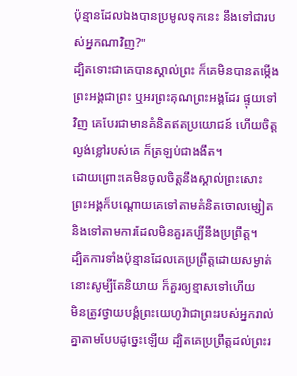ប៉ុន្មានដែលឯងបានប្រមូលទុកនេះ នឹងទៅជារបស់អ្នកណាវិញ?"
ដ្បិតទោះជាគេបានស្គាល់ព្រះ ក៏គេមិនបានតម្កើងព្រះអង្គជាព្រះ ឬអរព្រះគុណព្រះអង្គដែរ ផ្ទុយទៅវិញ គេបែរជាមានគំនិតឥតប្រយោជន៍ ហើយចិត្តល្ងង់ខ្លៅរបស់គេ ក៏ត្រឡប់ជាងងឹត។
ដោយព្រោះគេមិនចូលចិត្តនឹងស្គាល់ព្រះសោះ ព្រះអង្គក៏បណ្ដោយគេទៅតាមគំនិតចោលម្សៀត និងទៅតាមការដែលមិនគួរគប្បីនឹងប្រព្រឹត្ត។
ដ្បិតការទាំងប៉ុន្មានដែលគេប្រព្រឹត្តដោយសម្ងាត់ នោះសូម្បីតែនិយាយ ក៏គួរឲ្យខ្មាសទៅហើយ
មិនត្រូវថ្វាយបង្គំព្រះយេហូវ៉ាជាព្រះរបស់អ្នករាល់គ្នាតាមបែបដូច្នេះឡើយ ដ្បិតគេប្រព្រឹត្តដល់ព្រះរ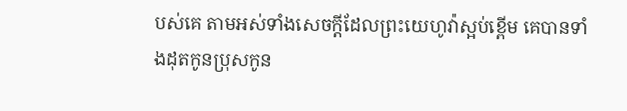បស់គេ តាមអស់ទាំងសេចក្ដីដែលព្រះយេហូវ៉ាស្អប់ខ្ពើម គេបានទាំងដុតកូនប្រុសកូន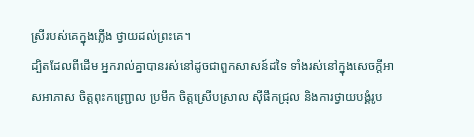ស្រីរបស់គេក្នុងភ្លើង ថ្វាយដល់ព្រះគេ។
ដ្បិតដែលពីដើម អ្នករាល់គ្នាបានរស់នៅដូចជាពួកសាសន៍ដទៃ ទាំងរស់នៅក្នុងសេចក្តីអាសអាភាស ចិត្តពុះកញ្រ្ជោល ប្រមឹក ចិត្តស្រើបស្រាល ស៊ីផឹកជ្រុល និងការថ្វាយបង្គំរូប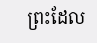ព្រះដែល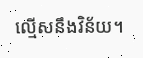ល្មើសនឹងវិន័យ។